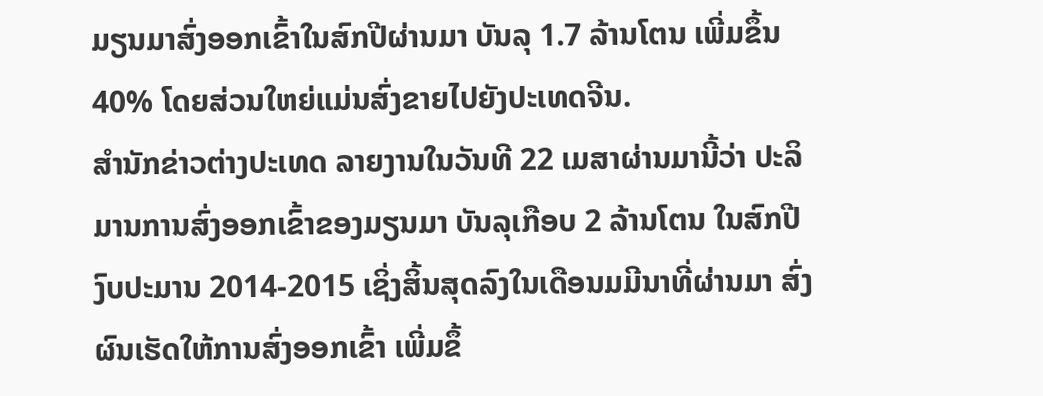ມຽນມາສົ່ງອອກເຂົ້າໃນສົກປີຜ່ານມາ ບັນລຸ 1.7 ລ້ານໂຕນ ເພີ່ມຂຶ້ນ 40% ໂດຍສ່ວນໃຫຍ່ແມ່ນສົ່ງຂາຍໄປຍັງປະເທດຈີນ.
ສຳນັກຂ່າວຕ່າງປະເທດ ລາຍງານໃນວັນທີ 22 ເມສາຜ່ານມານີ້ວ່າ ປະລິມານການສົ່ງອອກເຂົ້າຂອງມຽນມາ ບັນລຸເກືອບ 2 ລ້ານໂຕນ ໃນສົກປີງົບປະມານ 2014-2015 ເຊິ່ງສິ້ນສຸດລົງໃນເດືອນມມີນາທີ່ຜ່ານມາ ສົ່ງຜົນເຮັດໃຫ້ການສົ່ງອອກເຂົ້າ ເພີ່ມຂຶ້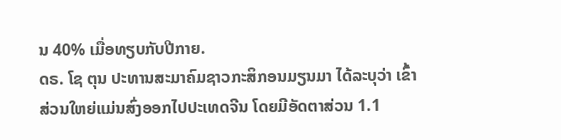ນ 40% ເມື່ອທຽບກັບປີກາຍ.
ດຣ. ໂຊ ຕຸນ ປະທານສະມາຄົມຊາວກະສິກອນມຽນມາ ໄດ້ລະບຸວ່າ ເຂົ້າສ່ວນໃຫຍ່ແມ່ນສົ່ງອອກໄປປະເທດຈີນ ໂດຍມີອັດຕາສ່ວນ 1.1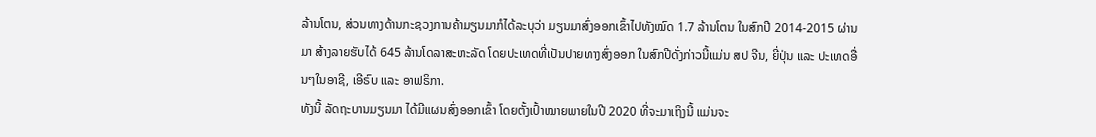ລ້ານໂຕນ, ສ່ວນທາງດ້ານກະຊວງການຄ້າມຽນມາກໍໄດ້ລະບຸວ່າ ມຽນມາສົ່ງອອກເຂົ້າໄປທັງໝົດ 1.7 ລ້ານໂຕນ ໃນສົກປີ 2014-2015 ຜ່ານມາ ສ້າງລາຍຮັບໄດ້ 645 ລ້ານໂດລາສະຫະລັດ ໂດຍປະເທດທີ່ເປັນປາຍທາງສົ່ງອອກ ໃນສົກປີດັ່ງກ່າວນີ້ແມ່ນ ສປ ຈີນ, ຍີ່ປຸ່ນ ແລະ ປະເທດອື່ນໆໃນອາຊີ, ເອີຣົບ ແລະ ອາຟຣິກາ.
ທັງນີ້ ລັດຖະບານມຽນມາ ໄດ້ມີແຜນສົ່ງອອກເຂົ້າ ໂດຍຕັ້ງເປົ້າໝາຍພາຍໃນປີ 2020 ທີ່ຈະມາເຖິງນີ້ ແມ່ນຈະ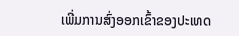ເພີ່ມການສົ່ງອອກເຂົ້າຂອງປະເທດ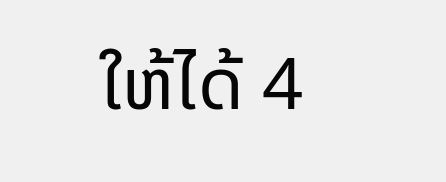ໃຫ້ໄດ້ 4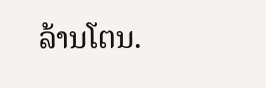ລ້ານໂຕນ.